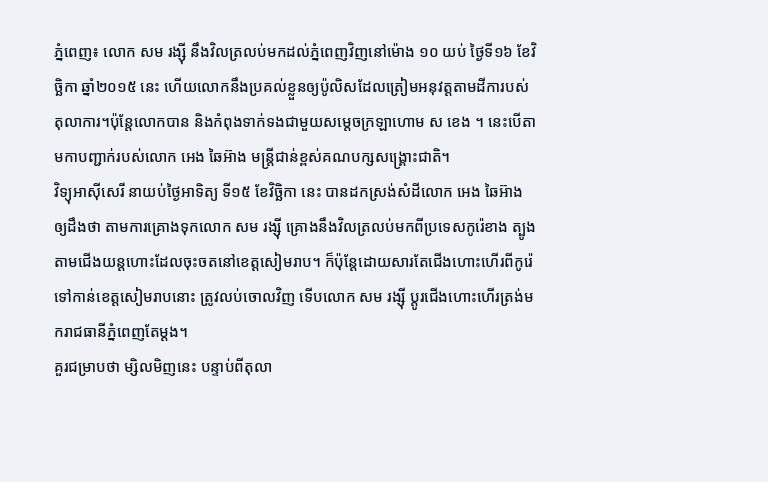ភ្នំពេញ៖ លោក សម រង្ស៊ី នឹងវិលត្រលប់មកដល់ភ្នំពេញវិញនៅម៉ោង ១០ យប់ ថ្ងៃទី១៦ ខែវិច្ឆិកា ឆ្នាំ២០១៥ នេះ ហើយលោកនឹងប្រគល់ខ្លួនឲ្យប៉ូលិសដែលត្រៀមអនុវត្តតាមដីការបស់តុលាការ។ប៉ុន្តែលោកបាន និងកំពុងទាក់ទងជាមួយសម្តេចក្រឡាហោម ស ខេង ។ នេះបើតាមកាបញ្ជាក់របស់លោក អេង ឆៃអ៊ាង មន្ត្រីជាន់ខ្ពស់គណបក្សសង្គ្រោះជាតិ។
វិទ្យុអាស៊ីសេរី នាយប់ថ្ងៃអាទិត្យ ទី១៥ ខែវិច្ឆិកា នេះ បានដកស្រង់សំដីលោក អេង ឆៃអ៊ាង ឲ្យដឹងថា តាមការគ្រោងទុកលោក សម រង្ស៊ី គ្រោងនឹងវិលត្រលប់មកពីប្រទេសកូរ៉េខាង ត្បូងតាមជើងយន្តហោះដែលចុះចតនៅខេត្តសៀមរាប។ ក៏ប៉ុន្តែដោយសារតែជើងហោះហើរពីកូរ៉េទៅកាន់ខេត្តសៀមរាបនោះ ត្រូវលប់ចោលវិញ ទើបលោក សម រង្ស៊ី ប្តូរជើងហោះហើរត្រង់មករាជធានីភ្នំពេញតែម្តង។
គួរជម្រាបថា ម្សិលមិញនេះ បន្ទាប់ពីតុលា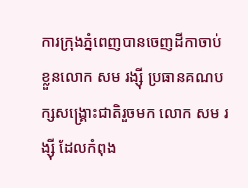ការក្រុងភ្នំពេញបានចេញដីកាចាប់ខ្លួនលោក សម រង្ស៊ី ប្រធានគណបក្សសង្គ្រោះជាតិរួចមក លោក សម រង្ស៊ី ដែលកំពុង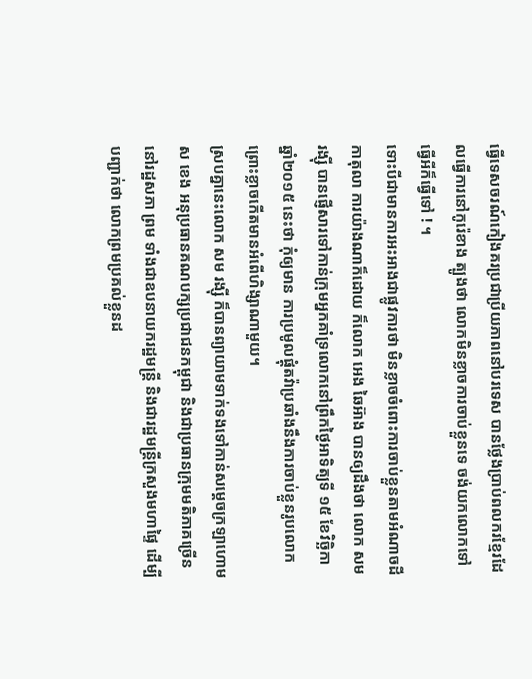ធ្វើទេសចរណ៍កៀងគរប្រជាប្រីយភាពនៅបរទេស បានថ្លែងប្រាប់ពលករខ្មែរដែលធ្វើការនៅកូរ៉េខាង ត្បូងថា លោកមិនខ្លាចការចាប់ខ្លួនទេ ចង់យកលោកទៅធ្វើអីក៏ធ្វើទៅ ! ។
ទោះបីជាមានការអះអាងជាផ្លូវការថា មិនខ្លាចចំពោះការចាប់ខ្លួនតាមអំណាចដីកាតុលា ការយ៉ាងណាក៏ដោយ ក៏លោក អេង ឆៃអ៊ាង បានឲ្យដឹងថា លោក សម រង្ស៊ី បានផ្ញើសារទៅកាន់ក្រុមអ្នកគាំទ្រលោកនៅព្រឹកថ្ងៃអាទិត្យទី ១៥ ខែវិច្ឆិកា ឆ្នាំ២០១៥ នេះថា កុំឲ្យមាន ការប្រមូលផ្តុំតវ៉ាប្រឆាំងនឹងការចាប់ខ្លួនរូបលោក ព្រោះខ្លាចកើតមានអំពើហិង្សាណាមួយ។
ស្របគ្នានេះលោក សម រង្ស៊ី ក៏បានព្យាយាមទាក់ទងទៅកាន់សម្តេចក្រឡាហោម ស ខេង អនុប្រធានគណបក្សប្រជាជនកម្ពុជា និងជាប្រធានក្រុមមតិភាគច្រើននៅរដ្ឋសភា ព្រម ទាំងជាឧបនាយករដ្ឋមន្ត្រី និងជារដ្ឋមន្ត្រីក្រសួងមហាផ្ទៃ ដើម្បីបញ្ជាក់ថា លោកព្រមប្រគល់ខ្លួនដ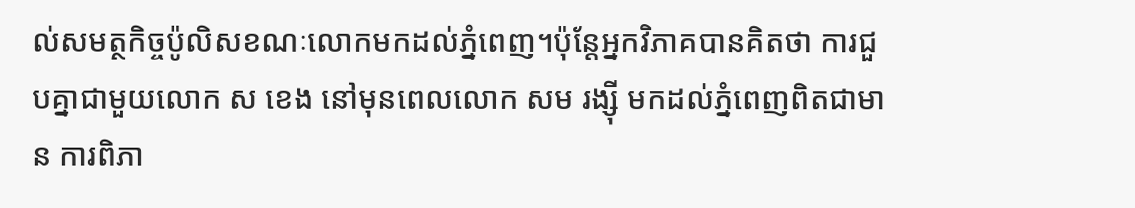ល់សមត្ថកិច្ចប៉ូលិសខណៈលោកមកដល់ភ្នំពេញ។ប៉ុន្តែអ្នកវិភាគបានគិតថា ការជួបគ្នាជាមួយលោក ស ខេង នៅមុនពេលលោក សម រង្ស៊ី មកដល់ភ្នំពេញពិតជាមាន ការពិភា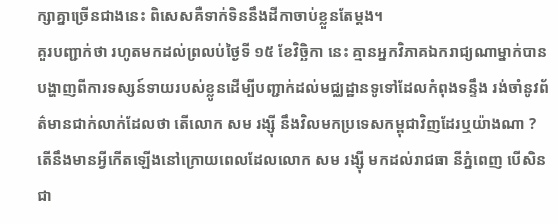ក្សាគ្នាច្រើនជាងនេះ ពិសេសគឺទាក់ទិននឹងដីកាចាប់ខ្លួនតែម្តង។
គួរបញ្ជាក់ថា រហូតមកដល់ព្រលប់ថ្ងៃទី ១៥ ខែវិច្ឆិកា នេះ គ្មានអ្នកវិភាគឯករាជ្យណាម្នាក់បានបង្ហាញពីការទស្សន៍ទាយរបស់ខ្លូនដើម្បីបញ្ជាក់ដល់មជ្ឈដ្ឋានទូទៅដែលកំពុងទន្ទឹង រង់ចាំនូវព័ត៌មានជាក់លាក់ដែលថា តើលោក សម រង្ស៊ី នឹងវិលមកប្រទេសកម្ពុជាវិញដែរឬយ៉ាងណា ? តើនឹងមានអ្វីកើតឡើងនៅក្រោយពេលដែលលោក សម រង្ស៊ី មកដល់រាជធា នីភ្នំពេញ បើសិនជា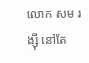លោក សម រង្ស៊ី នៅតែ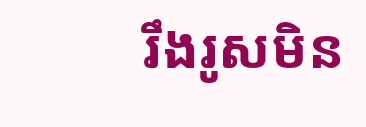រឹងរូសមិន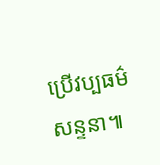ប្រើវប្បធម៌សន្ទនា៕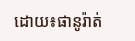ដោយ៖ផានូរ៉ាត់